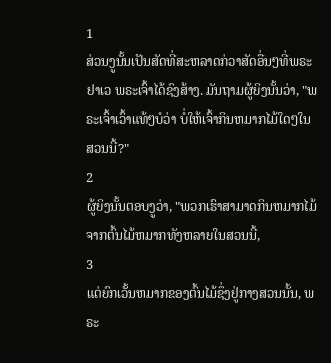1
ສ່ວນງູນັ້ນເປັນສັດທີ່ສະຫລາດກ່ວາສັດອື່ນໆທີ່ພຣະຢາເວ ພຣະເຈົ້າໄດ້ຊົງສ້າງ. ມັນຖາມຜູ້ຍິງນັ້ນວ່າ, "ພຣະເຈົ້າເວົ້າແທ້ໆບໍວ່າ ບໍ່ໃຫ້ເຈົ້າກິນຫມາກໄມ້ໃດໆໃນສວນນີ້?"
2
ຜູ້ຍິງນັ້ນຕອບງູວ່າ, "ພວກເຮົາສາມາດກິນຫມາກໄມ້ຈາກຕົ້ນໄມ້ຫມາກທັງຫລາຍໃນສວນນີ້,
3
ແຕ່ຍົກເວັ້ນຫມາກຂອງຕົ້ນໄມ້ຊຶ່ງຢູ່ກາງສວນນັ້ນ, ພຣະ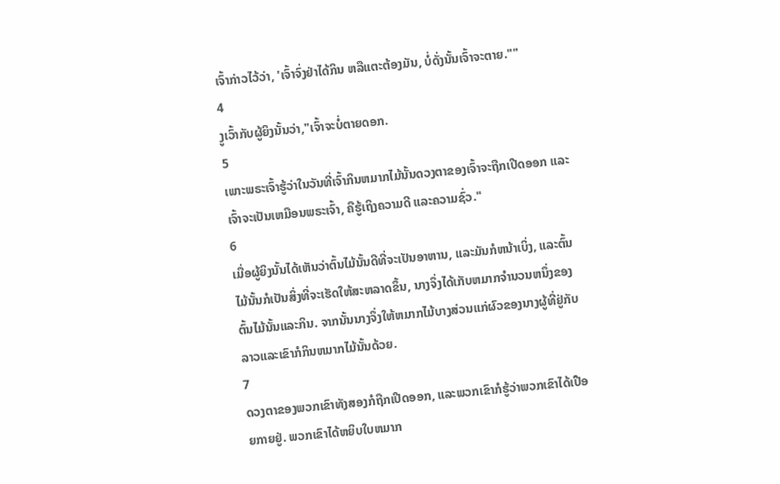ເຈົ້າກ່າວໄວ້ວ່າ, 'ເຈົ້າຈົ່ງຢ່າໄດ້ກິນ ຫລືແຕະຕ້ອງມັນ, ບໍ່ດັ່ງນັ້ນເຈົ້າຈະຕາຍ.""
4
ງູເວົ້າກັບຜູ້ຍິງນັ້ນວ່າ,"ເຈົ້າຈະບໍ່ຕາຍດອກ.
5
ເພາະພຣະເຈົ້າຮູ້ວ່າໃນວັນທີ່ເຈົ້າກິນຫມາກໄມ້ນັ້ນດວງຕາຂອງເຈົ້າຈະຖືກເປີດອອກ ແລະເຈົ້າຈະເປັນເຫມືອນພຣະເຈົ້າ, ຄືຮູ້ເຖິງຄວາມດີ ແລະຄວາມຊົ່ວ."
6
ເມື່ອຜູ້ຍິງນັ້ນໄດ້ເຫັນວ່າຕົ້ນໄມ້ນັ້ນດີທີ່ຈະເປັນອາຫານ, ແລະມັນກໍຫນ້າເບິ່ງ, ແລະຕົ້ນໄມ້ນັ້ນກໍເປັນສິ່ງທີ່ຈະເຮັດໃຫ້ສະຫລາດຂຶ້ນ, ນາງຈຶ່ງໄດ້ເກັບຫມາກຈຳນວນຫນຶ່ງຂອງຕົ້ນໄມ້ນັ້ນແລະກິນ. ຈາກນັ້ນນາງຈຶ່ງໃຫ້ຫມາກໄມ້ບາງສ່ວນແກ່ຜົວຂອງນາງຜູ້ທີ່ຢູ່ກັບລາວແລະເຂົາກໍກິນຫມາກໄມ້ນັ້ນດ້ວຍ.
7
ດວງຕາຂອງພວກເຂົາທັງສອງກໍຖືກເປີດອອກ, ແລະພວກເຂົາກໍຮູ້ວ່າພວກເຂົາໄດ້ເປືອຍກາຍຢູ່. ພວກເຂົາໄດ້ຫຍິບໃບຫມາກ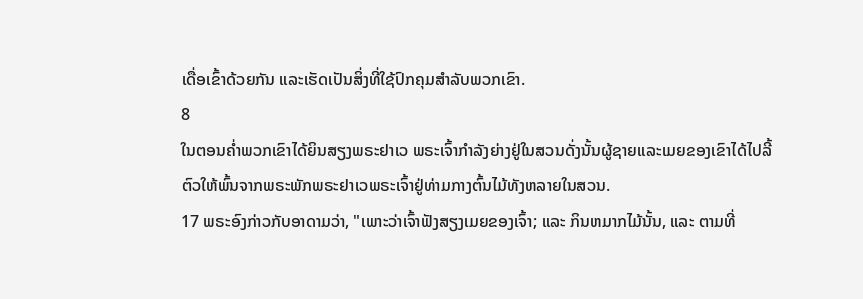ເດື່ອເຂົ້າດ້ວຍກັນ ແລະເຮັດເປັນສິ່ງທີ່ໃຊ້ປົກຄຸມສຳລັບພວກເຂົາ.
8
ໃນຕອນຄ່ຳພວກເຂົາໄດ້ຍິນສຽງພຣະຢາເວ ພຣະເຈົ້າກຳລັງຍ່າງຢູ່ໃນສວນດັ່ງນັ້ນຜູ້ຊາຍແລະເມຍຂອງເຂົາໄດ້ໄປລີ້ຕົວໃຫ້ພົ້ນຈາກພຣະພັກພຣະຢາເວພຣະເຈົ້າຢູ່ທ່າມກາງຕົ້ນໄມ້ທັງຫລາຍໃນສວນ.
17 ພຣະອົງກ່າວກັບອາດາມວ່າ, "ເພາະວ່າເຈົ້າຟັງສຽງເມຍຂອງເຈົ້າ; ແລະ ກິນຫມາກໄມ້ນັ້ນ, ແລະ ຕາມທີ່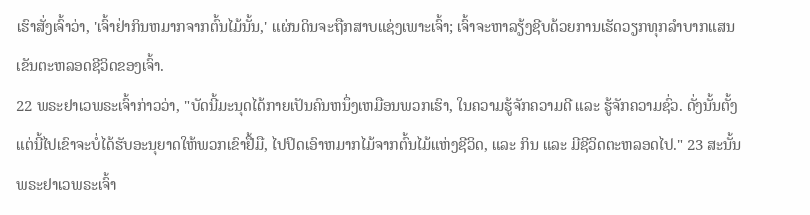ເຮົາສັ່ງເຈົ້າວ່າ, 'ເຈົ້າຢ່າກິນຫມາກຈາກຕົ້ນໄມ້ນັ້ນ,' ແຜ່ນດິນຈະຖືກສາບແຊ່ງເພາະເຈົ້າ; ເຈົ້າຈະຫາລຽ້ງຊີບດ້ວຍການເຮັດວຽກທຸກລຳບາກແສນເຂັນຕະຫລອດຊີວິດຂອງເຈົ້າ.
22 ພຣະຢາເວພຣະເຈົ້າກ່າວວ່າ, "ບັດນີ້ມະນຸດໄດ້ກາຍເປັນຄົນຫນຶ່ງເຫມືອນພວກເຮົາ, ໃນຄວາມຮູ້ຈັກຄວາມດີ ແລະ ຮູ້ຈັກຄວາມຊົ່ວ. ດັ່ງນັ້ນຕັ້ງແຕ່ນີ້ໄປເຂົາຈະບໍ່ໄດ້ຮັບອະນຸຍາດໃຫ້ພວກເຂົາຢື້ມື, ໄປປິດເອົາຫມາກໄມ້ຈາກຕົ້ນໄມ້ແຫ່ງຊີວິດ, ແລະ ກິນ ແລະ ມີຊີວິດຕະຫລອດໄປ." 23 ສະນັ້ນ ພຣະຢາເວພຣະເຈົ້າ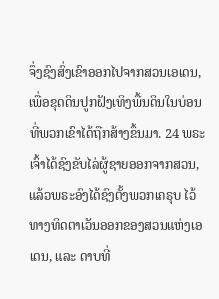ຈຶ່ງຊົງສົ່ງເຂົາອອກໄປຈາກສວນເອເດນ, ເພື່ອຂຸດດິນປູກຝັງເທິງພື້ນດິນໃນບ່ອນທີ່ພວກເຂົາໄດ້ຖືກສ້າງຂຶ້ນມາ. 24 ພຣະເຈົ້າໄດ້ຊົງຂັບໄລ່ຜູ້ຊາຍອອກຈາກສວນ, ແລ້ວພຣະອົງໄດ້ຊົງຕັ້ງພວກເຄຣຸບ ໄວ້ທາງທິດຕາເວັນອອກຂອງສວນແຫ່ງເອເດນ, ແລະ ດາບທີ່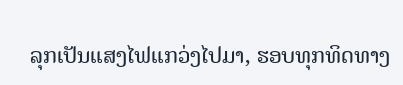ລຸກເປັນແສງໄຟແກວ່ງໄປມາ, ຮອບທຸກທິດທາງ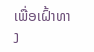ເພື່ອເຝົ້າທາງ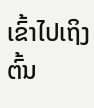ເຂົ້າໄປເຖິງຕົ້ນ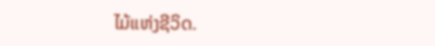ໄມ້ແຫ່ງຊີວິດ.